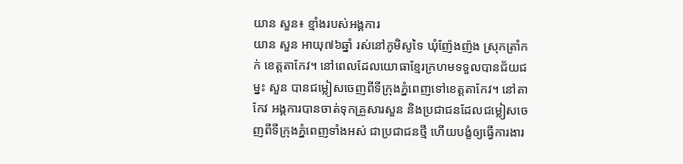យាន សួន៖ ខ្មាំងរបស់អង្គការ
យាន សួន អាយុ៧៦ឆ្នាំ រស់នៅភូមិសូទៃ ឃុំញ៉ែងញ៉ង ស្រុកត្រាំកក់ ខេត្តតាកែវ។ នៅពេលដែលយោធាខ្មែរក្រហមទទួលបានជ័យជម្នះ សួន បានជម្លៀសចេញពីទីក្រុងភ្នំពេញទៅខេត្តតាកែវ។ នៅតាកែវ អង្គការបានចាត់ទុកគ្រួសារសួន និងប្រជាជនដែលជម្លៀសចេញពីទីក្រុងភ្នំពេញទាំងអស់ ជាប្រជាជនថ្មី ហើយបង្ខំឲ្យធ្វើការងារ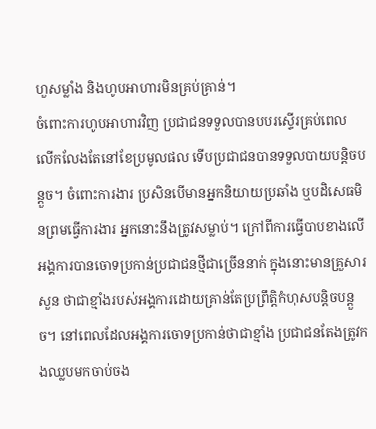ហួសម្លាំង និងហូបអាហារមិនគ្រប់គ្រាន់។
ចំពោះការហូបអាហារវិញ ប្រជាជនទទួលបានបបរស្ទើរគ្រប់ពេល លើកលែងតែនៅខែប្រមូលផល ទើបប្រជាជនបានទទួលបាយបន្តិចបន្តួច។ ចំពោះការងារ ប្រសិនបើមានអ្នកនិយាយប្រឆាំង ឬបដិសេធមិនព្រមធ្វើការងារ អ្នកនោះនឹងត្រូវសម្លាប់។ ក្រៅពីការធ្វើបាបខាងលើ អង្គការបានចោទប្រកាន់ប្រជាជនថ្មីជាច្រើននាក់ ក្នុងនោះមានគ្រួសារសួន ថាជាខ្មាំងរបស់អង្គការដោយគ្រាន់តែប្រព្រឹត្តិកំហុសបន្តិចបន្តួច។ នៅពេលដែលអង្គការចោទប្រកាន់ថាជាខ្មាំង ប្រជាជនតែងត្រូវកងឈ្លបមកចាប់ចង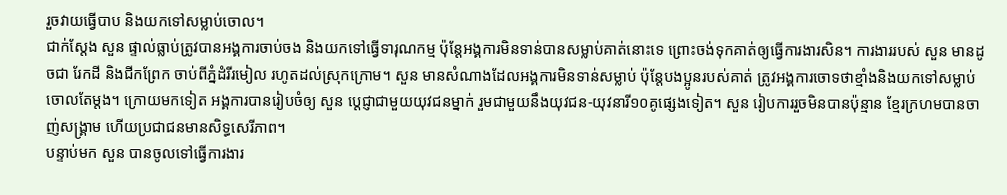រួចវាយធ្វើបាប និងយកទៅសម្លាប់ចោល។
ជាក់ស្ដែង សួន ផ្ទាល់ធ្លាប់ត្រូវបានអង្គការចាប់ចង និងយកទៅធ្វើទារុណកម្ម ប៉ុន្តែអង្គការមិនទាន់បានសម្លាប់គាត់នោះទេ ព្រោះចង់ទុកគាត់ឲ្យធ្វើការងារសិន។ ការងាររបស់ សួន មានដូចជា រែកដី និងជីកព្រែក ចាប់ពីភ្នំដំរីរមៀល រហូតដល់ស្រុកក្រោម។ សួន មានសំណាងដែលអង្គការមិនទាន់សម្លាប់ ប៉ុន្តែបងប្អូនរបស់គាត់ ត្រូវអង្គការចោទថាខ្មាំងនិងយកទៅសម្លាប់ចោលតែម្ដង។ ក្រោយមកទៀត អង្គការបានរៀបចំឲ្យ សួន ប្ដេជ្ញាជាមួយយុវជនម្នាក់ រួមជាមួយនឹងយុវជន-យុវនារី១០គូផ្សេងទៀត។ សួន រៀបការរួចមិនបានប៉ុន្មាន ខ្មែរក្រហមបានចាញ់សង្គ្រាម ហើយប្រជាជនមានសិទ្ធសេរីភាព។
បន្ទាប់មក សួន បានចូលទៅធ្វើការងារ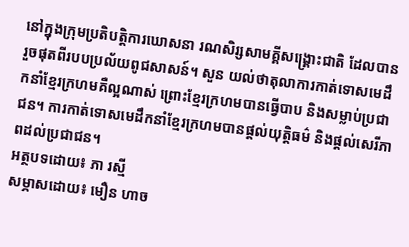នៅក្នុងក្រុមប្រតិបត្តិការឃោសនា រណសិរ្សសាមគ្គីសង្គ្រោះជាតិ ដែលបានរួចផុតពីរបបប្រល័យពូជសាសន៍។ សួន យល់ថាតុលាការកាត់ទោសមេដឹកនាំខ្មែរក្រហមគឺល្អណាស់ ព្រោះខ្មែរក្រហមបានធ្វើបាប និងសម្លាប់ប្រជាជន។ ការកាត់ទោសមេដឹកនាំខ្មែរក្រហមបានផ្ដល់យុត្តិធម៌ និងផ្ដល់សេរីភាពដល់ប្រជាជន។
អត្ថបទដោយ៖ ភា រស្មី
សម្ភាសដោយ៖ មឿន ហាច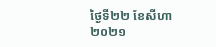ថ្ងៃទី២២ ខែសីហា ២០២១